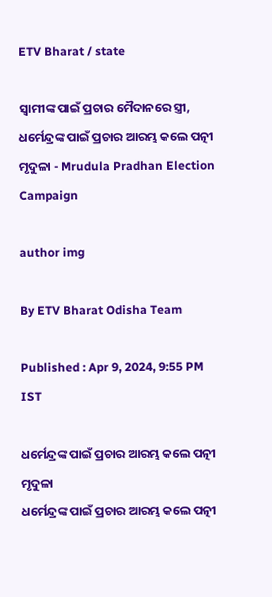ETV Bharat / state

ସ୍ବାମୀଙ୍କ ପାଇଁ ପ୍ରଚାର ମୈଦାନରେ ସ୍ତ୍ରୀ, ଧର୍ମେନ୍ଦ୍ରଙ୍କ ପାଇଁ ପ୍ରଚାର ଆରମ୍ଭ କଲେ ପତ୍ନୀ ମୃଦୁଳା - Mrudula Pradhan Election Campaign

author img

By ETV Bharat Odisha Team

Published : Apr 9, 2024, 9:55 PM IST

ଧର୍ମେନ୍ଦ୍ରଙ୍କ ପାଇଁ ପ୍ରଚାର ଆରମ୍ଭ କଲେ ପତ୍ନୀ ମୃଦୁଳା
ଧର୍ମେନ୍ଦ୍ରଙ୍କ ପାଇଁ ପ୍ରଚାର ଆରମ୍ଭ କଲେ ପତ୍ନୀ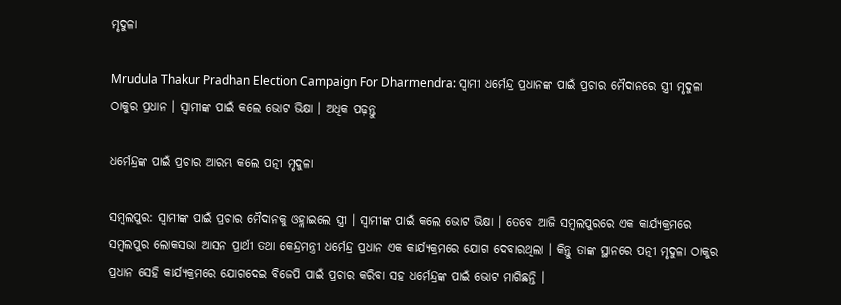ମୃଦୁଳା

Mrudula Thakur Pradhan Election Campaign For Dharmendra: ସ୍ବାମୀ ଧର୍ମେନ୍ଦ୍ର ପ୍ରଧାନଙ୍କ ପାଇଁ ପ୍ରଚାର ମୈଦାନରେ ସ୍ତ୍ରୀ ମୃଦୁଳା ଠାକୁର ପ୍ରଧାନ । ସ୍ବାମୀଙ୍କ ପାଇଁ କଲେ ଭୋଟ ଭିକ୍ଷା । ଅଧିକ ପଢ଼ନ୍ତୁ

ଧର୍ମେନ୍ଦ୍ରଙ୍କ ପାଇଁ ପ୍ରଚାର ଆରମ୍ଭ କଲେ ପତ୍ନୀ ମୃଦୁଳା

ସମ୍ବଲପୁର: ସ୍ବାମୀଙ୍କ ପାଇଁ ପ୍ରଚାର ମୈଦାନକୁ ଓହ୍ଲାଇଲେ ସ୍ତ୍ରୀ । ସ୍ବାମୀଙ୍କ ପାଇଁ କଲେ ଭୋଟ ଭିକ୍ଷା । ତେବେ ଆଜି ସମ୍ବଲପୁରରେ ଏକ କାର୍ଯ୍ୟକ୍ରମରେ ସମ୍ବଲପୁର ଲୋକସଭା ଆସନ ପ୍ରାର୍ଥୀ ତଥା କେନ୍ଦ୍ରମନ୍ତ୍ରୀ ଧର୍ମେନ୍ଦ୍ର ପ୍ରଧାନ ଏକ କାର୍ଯ୍ୟକ୍ରମରେ ଯୋଗ ଦେବାରଥିଲା । କିନ୍ତୁ ତାଙ୍କ ସ୍ଥାନରେ ପତ୍ନୀ ମୃଦୁଳା ଠାକୁର ପ୍ରଧାନ ସେହି କାର୍ଯ୍ୟକ୍ରମରେ ଯୋଗଦେଇ ବିଜେପି ପାଇଁ ପ୍ରଚାର କରିବା ସହ ଧର୍ମେନ୍ଦ୍ରଙ୍କ ପାଇଁ ଭୋଟ ମାଗିଛନ୍ତି ।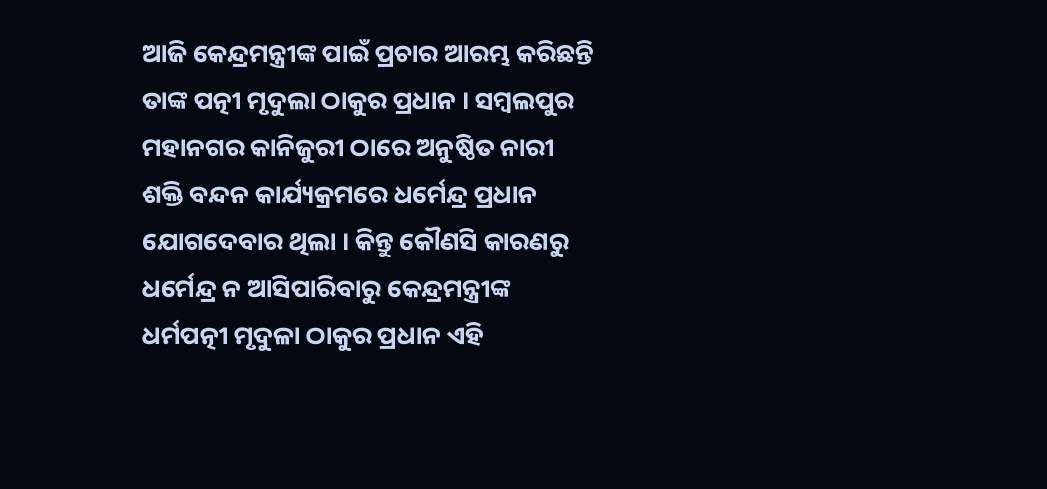ଆଜି କେନ୍ଦ୍ରମନ୍ତ୍ରୀଙ୍କ ପାଇଁ ପ୍ରଚାର ଆରମ୍ଭ କରିଛନ୍ତି ତାଙ୍କ ପତ୍ନୀ ମୃଦୁଲା ଠାକୁର ପ୍ରଧାନ । ସମ୍ବଲପୁର ମହାନଗର କାନିଜୁରୀ ଠାରେ ଅନୁଷ୍ଠିତ ନାରୀ ଶକ୍ତି ବନ୍ଦନ କାର୍ଯ୍ୟକ୍ରମରେ ଧର୍ମେନ୍ଦ୍ର ପ୍ରଧାନ ଯୋଗଦେବାର ଥିଲା । କିନ୍ତୁ କୌଣସି କାରଣରୁ ଧର୍ମେନ୍ଦ୍ର ନ ଆସିପାରିବାରୁ କେନ୍ଦ୍ରମନ୍ତ୍ରୀଙ୍କ ଧର୍ମପତ୍ନୀ ମୃଦୁଳା ଠାକୁର ପ୍ରଧାନ ଏହି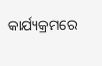କାର୍ଯ୍ୟକ୍ରମରେ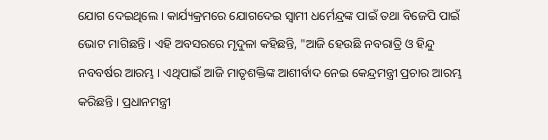ଯୋଗ ଦେଇଥିଲେ । କାର୍ଯ୍ୟକ୍ରମରେ ଯୋଗଦେଇ ସ୍ବାମୀ ଧର୍ମେନ୍ଦ୍ରଙ୍କ ପାଇଁ ତଥା ବିଜେପି ପାଇଁ ଭୋଟ ମାଗିଛନ୍ତି । ଏହି ଅବସରରେ ମୃଦୁଳା କହିଛନ୍ତି, "ଆଜି ହେଉଛି ନବରାତ୍ରି ଓ ହିନ୍ଦୁ ନବବର୍ଷର ଆରମ୍ଭ । ଏଥିପାଇଁ ଆଜି ମାତୃଶକ୍ତିଙ୍କ ଆଶୀର୍ବାଦ ନେଇ କେନ୍ଦ୍ରମନ୍ତ୍ରୀ ପ୍ରଚାର ଆରମ୍ଭ କରିଛନ୍ତି । ପ୍ରଧାନମନ୍ତ୍ରୀ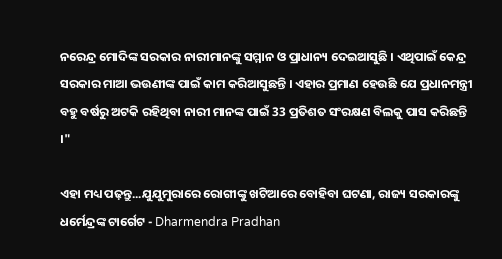ନରେନ୍ଦ୍ର ମୋଦିଙ୍କ ସରକାର ନାରୀମାନଙ୍କୁ ସମ୍ମାନ ଓ ପ୍ରାଧାନ୍ୟ ଦେଇଆସୁଛି । ଏଥିପାଇଁ କେନ୍ଦ୍ର ସରକାର ମାଆ ଭଉଣୀଙ୍କ ପାଇଁ କାମ କରିଆସୁଛନ୍ତି । ଏହାର ପ୍ରମାଣ ହେଉଛି ଯେ ପ୍ରଧାନମନ୍ତ୍ରୀ ବହୁ ବର୍ଷରୁ ଅଟକି ରହିଥିବା ନାରୀ ମାନଙ୍କ ପାଇଁ 33 ପ୍ରତିଶତ ସଂରକ୍ଷଣ ବିଲକୁ ପାସ କରିଛନ୍ତି ।"

ଏହା ମଧ୍ୟ ପଢ଼ନ୍ତୁ...ଯୁଯୁମୁରାରେ ରୋଗୀଙ୍କୁ ଖଟିଆରେ ବୋହିବା ଘଟଣା, ରାଜ୍ୟ ସରକାରଙ୍କୁ ଧର୍ମେନ୍ଦ୍ରଙ୍କ ଟାର୍ଗେଟ - Dharmendra Pradhan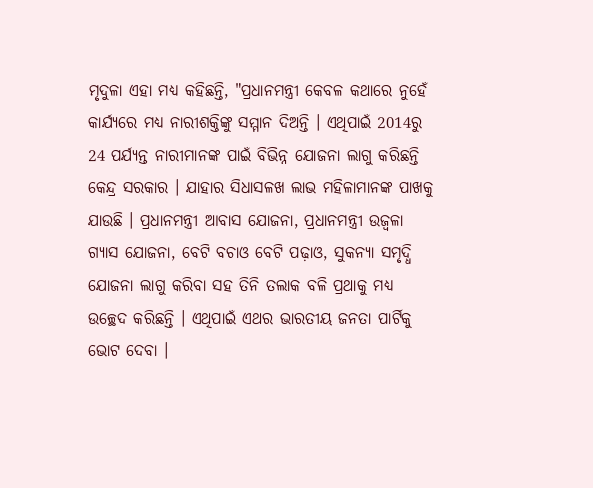ମୃଦୁଳା ଏହା ମଧ୍ୟ କହିଛନ୍ତି, "ପ୍ରଧାନମନ୍ତ୍ରୀ କେବଳ କଥାରେ ନୁହେଁ କାର୍ଯ୍ୟରେ ମଧ୍ୟ ନାରୀଶକ୍ତିଙ୍କୁ ସମ୍ମାନ ଦିଅନ୍ତି । ଏଥିପାଇଁ 2014ରୁ 24 ପର୍ଯ୍ୟନ୍ତ ନାରୀମାନଙ୍କ ପାଇଁ ବିଭିନ୍ନ ଯୋଜନା ଲାଗୁ କରିଛନ୍ତି କେନ୍ଦ୍ର ସରକାର । ଯାହାର ସିଧାସଳଖ ଲାଭ ମହିଳାମାନଙ୍କ ପାଖକୁ ଯାଉଛି । ପ୍ରଧାନମନ୍ତ୍ରୀ ଆବାସ ଯୋଜନା, ପ୍ରଧାନମନ୍ତ୍ରୀ ଉଜ୍ୱଳା ଗ୍ୟାସ ଯୋଜନା, ବେଟି ବଚାଓ ବେଟି ପଢ଼ାଓ, ସୁକନ୍ୟା ସମୃଦ୍ଧି ଯୋଜନା ଲାଗୁ କରିବା ସହ ତିନି ତଲାକ ବଳି ପ୍ରଥାକୁ ମଧ୍ୟ ଉଚ୍ଛେଦ କରିଛନ୍ତି । ଏଥିପାଇଁ ଏଥର ଭାରତୀୟ ଜନତା ପାର୍ଟିକୁ ଭୋଟ ଦେବା ।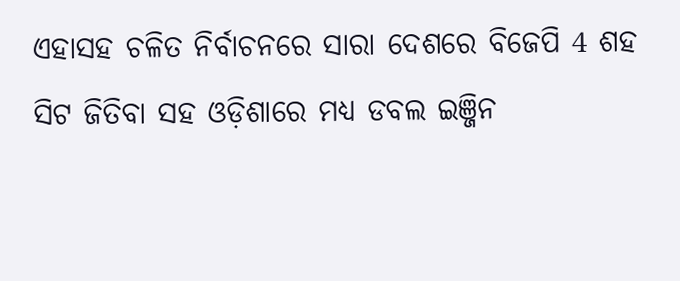ଏହାସହ ଚଳିତ ନିର୍ବାଚନରେ ସାରା ଦେଶରେ ବିଜେପି 4 ଶହ ସିଟ ଜିତିବା ସହ ଓଡ଼ିଶାରେ ମଧ୍ୟ ଡବଲ ଇଞ୍ଜିନ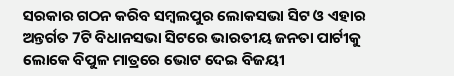ସରକାର ଗଠନ କରିବ ସମ୍ବଲପୁର ଲୋକସଭା ସିଟ ଓ ଏହାର ଅନ୍ତର୍ଗତ 7ଟି ବିଧାନସଭା ସିଟରେ ଭାରତୀୟ ଜନତା ପାର୍ଟୀକୁ ଲୋକେ ବିପୁଳ ମାତ୍ରରେ ଭୋଟ ଦେଇ ବିଜୟୀ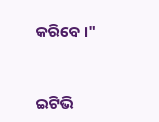କରିବେ ।"



ଇଟିଭି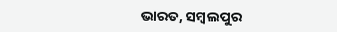ଭାରତ, ସମ୍ବଲପୁର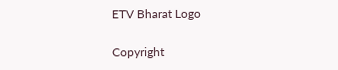ETV Bharat Logo

Copyright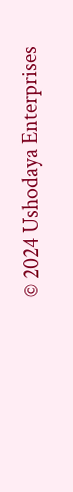© 2024 Ushodaya Enterprises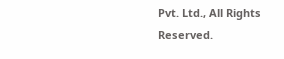Pvt. Ltd., All Rights Reserved.